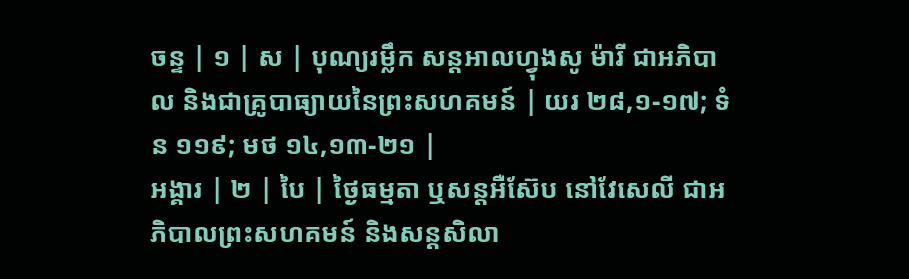ចន្ទ | ១ | ស | បុណ្យរម្លឹក សន្ដអាលហ្វុងសូ ម៉ារី ជាអភិបាល និងជាគ្រូបាធ្យាយនៃព្រះសហគមន៍ | យរ ២៨,១-១៧; ទំន ១១៩; មថ ១៤,១៣-២១ |
អង្គារ | ២ | បៃ | ថ្ងៃធម្មតា ឬសន្ដអឺស៊ែប នៅវែសេលី ជាអភិបាលព្រះសហគមន៍ និងសន្ដសិលា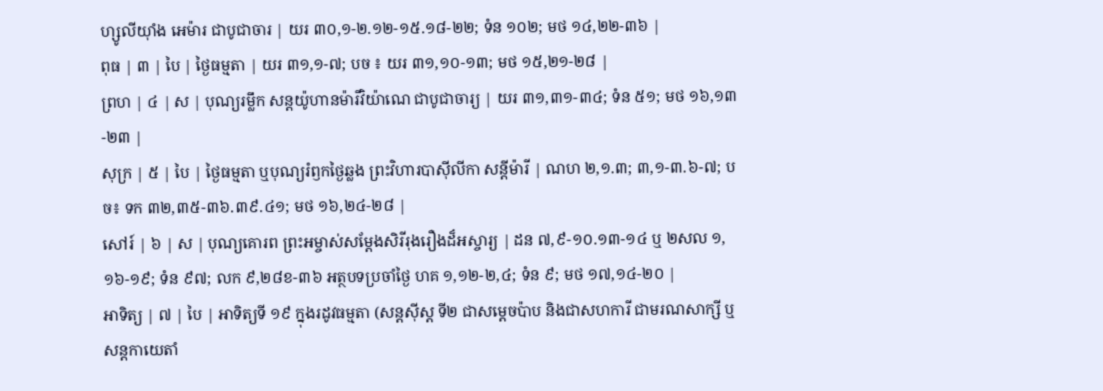ហ្សូលីយ៉ាំង អេម៉ារ ជាបូជាចារ | យរ ៣០,១-២.១២-១៥.១៨-២២; ទំន ១០២; មថ ១៤,២២-៣៦ |
ពុធ | ៣ | បៃ | ថ្ងៃធម្មតា | យរ ៣១,១-៧; បច ៖ យរ ៣១,១០-១៣; មថ ១៥,២១-២៨ |
ព្រហ | ៤ | ស | បុណ្យរម្លឹក សន្ដយ៉ូហានម៉ារីវិយ៉ាណេ ជាបូជាចារ្យ | យរ ៣១,៣១-៣៤; ទំន ៥១; មថ ១៦,១៣-២៣ |
សុក្រ | ៥ | បៃ | ថ្ងៃធម្មតា ឬបុណ្យរំឭកថ្ងៃឆ្លង ព្រះវិហារបាស៊ីលីកា សន្តីម៉ារី | ណហ ២,១.៣; ៣,១-៣.៦-៧; បច៖ ទក ៣២,៣៥-៣៦.៣៩.៤១; មថ ១៦,២៤-២៨ |
សៅរ៍ | ៦ | ស | បុណ្យគោរព ព្រះអម្ចាស់សម្តែងសិរីរុងរឿងដ៏អស្ចារ្យ | ដន ៧,៩-១០.១៣-១៤ ឬ ២សល ១,១៦-១៩; ទំន ៩៧; លក ៩,២៨ខ-៣៦ អត្ថបទប្រចាំថ្ងៃ ហគ ១,១២-២,៤; ទំន ៩; មថ ១៧,១៤-២០ |
អាទិត្យ | ៧ | បៃ | អាទិត្យទី ១៩ ក្នុងរដូវធម្មតា (សន្ដស៊ីស្ដ ទី២ ជាសម្ដេចប៉ាប និងជាសហការី ជាមរណសាក្សី ឬសន្ដកាយេតាំ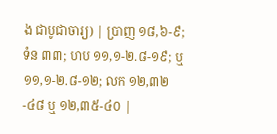ង ជាបូជាចារ្យ) | ប្រាញ ១៨,៦-៩; ទំន ៣៣; ហប ១១,១-២.៨-១៩; ឬ ១១,១-២.៨-១២; លក ១២,៣២-៤៨ ឬ ១២,៣៥-៤០ |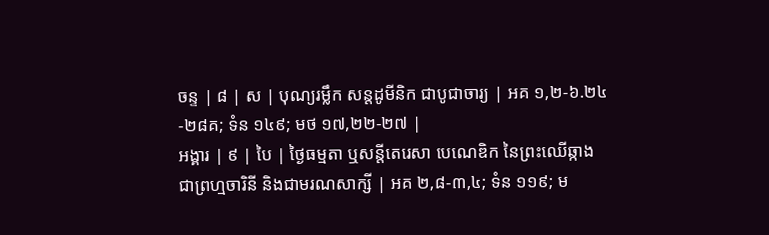ចន្ទ | ៨ | ស | បុណ្យរម្លឹក សន្ដដូមីនិក ជាបូជាចារ្យ | អគ ១,២-៦.២៤-២៨គ; ទំន ១៤៩; មថ ១៧,២២-២៧ |
អង្គារ | ៩ | បៃ | ថ្ងៃធម្មតា ឬសន្ដីតេរេសា បេណេឌិក នៃព្រះឈើឆ្កាង ជាព្រហ្មចារិនី និងជាមរណសាក្សី | អគ ២,៨-៣,៤; ទំន ១១៩; ម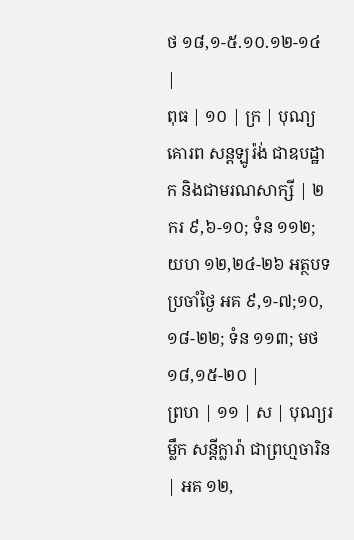ថ ១៨,១-៥.១០.១២-១៤ |
ពុធ | ១០ | ក្រ | បុណ្យគោរព សន្តឡូរ៉ង់ ជាឧបដ្ឋាក និងជាមរណសាក្សី | ២ករ ៩,៦-១០; ទំន ១១២; យហ ១២,២៤-២៦ អត្ថបទប្រចាំថ្ងៃ អគ ៩,១-៧;១០,១៨-២២; ទំន ១១៣; មថ ១៨,១៥-២០ |
ព្រហ | ១១ | ស | បុណ្យរម្លឹក សន្តីក្លារ៉ា ជាព្រហ្មចារិន | អគ ១២,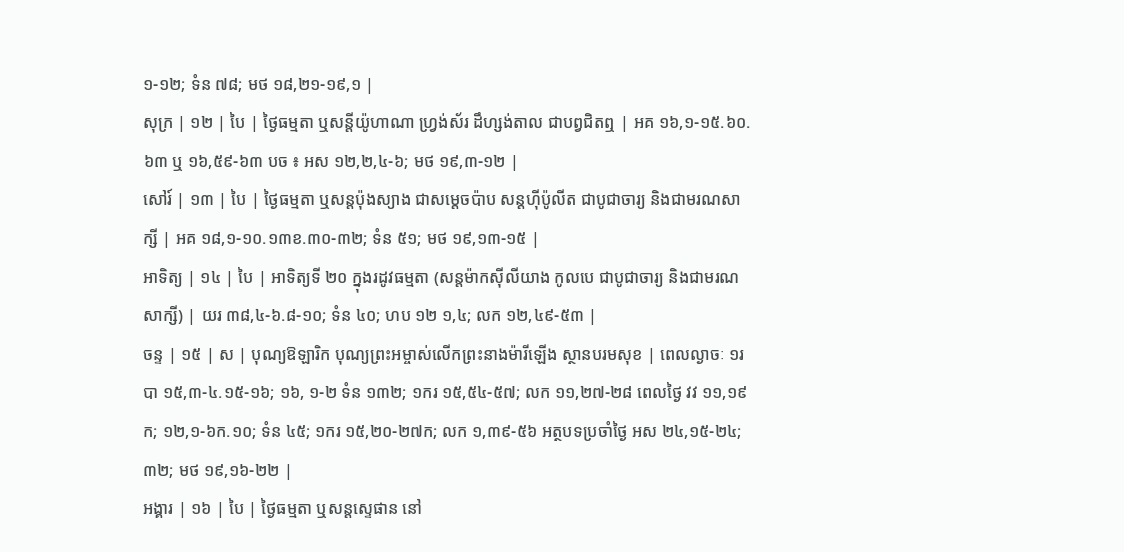១-១២; ទំន ៧៨; មថ ១៨,២១-១៩,១ |
សុក្រ | ១២ | បៃ | ថ្ងៃធម្មតា ឬសន្តីយ៉ូហាណា ហ្វ្រង់ស័រ ដឹហ្សង់តាល ជាបព្វជិតឮ | អគ ១៦,១-១៥.៦០.៦៣ ឬ ១៦,៥៩-៦៣ បច ៖ អស ១២,២,៤-៦; មថ ១៩,៣-១២ |
សៅរ៍ | ១៣ | បៃ | ថ្ងៃធម្មតា ឬសន្តប៉ុងស្យាង ជាសម្តេចប៉ាប សន្ដហ៊ីប៉ូលីត ជាបូជាចារ្យ និងជាមរណសាក្សី | អគ ១៨,១-១០.១៣ខ.៣០-៣២; ទំន ៥១; មថ ១៩,១៣-១៥ |
អាទិត្យ | ១៤ | បៃ | អាទិត្យទី ២០ ក្នុងរដូវធម្មតា (សន្តម៉ាកស៊ីលីយាង កូលបេ ជាបូជាចារ្យ និងជាមរណសាក្សី) | យរ ៣៨,៤-៦.៨-១០; ទំន ៤០; ហប ១២ ១,៤; លក ១២,៤៩-៥៣ |
ចន្ទ | ១៥ | ស | បុណ្យឱឡារិក បុណ្យព្រះអម្ចាស់លើកព្រះនាងម៉ារីឡើង ស្ថានបរមសុខ | ពេលល្ងាចៈ ១របា ១៥,៣-៤.១៥-១៦; ១៦, ១-២ ទំន ១៣២; ១ករ ១៥,៥៤-៥៧; លក ១១,២៧-២៨ ពេលថ្ងៃ វវ ១១,១៩ក; ១២,១-៦ក.១០; ទំន ៤៥; ១ករ ១៥,២០-២៧ក; លក ១,៣៩-៥៦ អត្ថបទប្រចាំថ្ងៃ អស ២៤,១៥-២៤; ៣២; មថ ១៩,១៦-២២ |
អង្គារ | ១៦ | បៃ | ថ្ងៃធម្មតា ឬសន្ដស្ទេផាន នៅ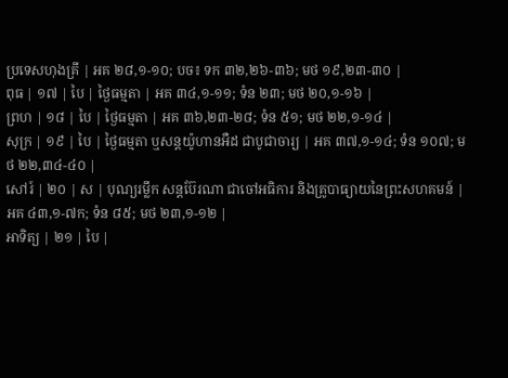ប្រទេសហុងគ្រី | អគ ២៨,១-១០; បច៖ ទក ៣២,២៦-៣៦; មថ ១៩,២៣-៣០ |
ពុធ | ១៧ | បៃ | ថ្ងៃធម្មតា | អគ ៣៤,១-១១; ទំន ២៣; មថ ២០,១-១៦ |
ព្រហ | ១៨ | បៃ | ថ្ងៃធម្មតា | អគ ៣៦,២៣-២៨; ទំន ៥១; មថ ២២,១-១៤ |
សុក្រ | ១៩ | បៃ | ថ្ងៃធម្មតា ឬសន្ដយ៉ូហានអឺដ ជាបូជាចារ្យ | អគ ៣៧,១-១៤; ទំន ១០៧; មថ ២២,៣៤-៤០ |
សៅរ៍ | ២០ | ស | បុណ្យរម្លឹក សន្តប៊ែរណា ជាចៅអធិការ និងគ្រូបាធ្យាយនៃព្រះសហគមន៍ | អគ ៤៣,១-៧ក; ទំន ៨៥; មថ ២៣,១-១២ |
អាទិត្យ | ២១ | បៃ |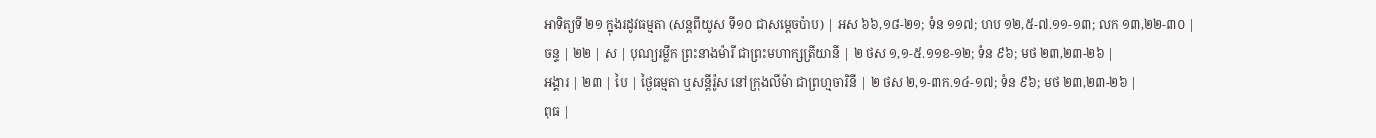អាទិត្យទី ២១ ក្នុងរដូវធម្មតា (សន្តពីយូស ទី១០ ជាសម្តេចប៉ាប) | អស ៦៦,១៨-២១; ទំន ១១៧; ហប ១២,៥-៧.១១-១៣; លក ១៣,២២-៣០ |
ចន្ទ | ២២ | ស | បុណ្យរម្លឹក ព្រះនាងម៉ារី ជាព្រះមហាក្សត្រីយានី | ២ ថស ១,១-៥.១១ខ-១២; ទំន ៩៦; មថ ២៣,២៣-២៦ |
អង្គារ | ២៣ | បៃ | ថ្ងៃធម្មតា ឬសន្តីរ៉ូស នៅក្រុងលីម៉ា ជាព្រហ្មចារិនី | ២ ថស ២,១-៣ក.១៤-១៧; ទំន ៩៦; មថ ២៣,២៣-២៦ |
ពុធ |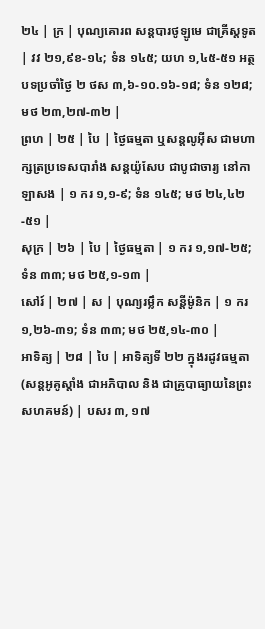២៤ | ក្រ | បុណ្យគោរព សន្តបារថូឡូមេ ជាគ្រីស្តទូត | វវ ២១,៩ខ-១៤; ទំន ១៤៥; យហ ១,៤៥-៥១ អត្ថបទប្រចាំថ្ងៃ ២ ថស ៣,៦-១០.១៦-១៨; ទំន ១២៨; មថ ២៣,២៧-៣២ |
ព្រហ | ២៥ | បៃ | ថ្ងៃធម្មតា ឬសន្តលូអ៊ីស ជាមហាក្សត្រប្រទេសបារាំង សន្តយ៉ូសែប ជាបូជាចារ្យ នៅកាឡាសង | ១ ករ ១,១-៩; ទំន ១៤៥; មថ ២៤,៤២-៥១ |
សុក្រ | ២៦ | បៃ | ថ្ងៃធម្មតា | ១ ករ ១,១៧-២៥; ទំន ៣៣; មថ ២៥,១-១៣ |
សៅរ៍ | ២៧ | ស | បុណ្យរម្លឹក សន្តីម៉ូនិក | ១ ករ ១,២៦-៣១; ទំន ៣៣; មថ ២៥,១៤-៣០ |
អាទិត្យ | ២៨ | បៃ | អាទិត្យទី ២២ ក្នុងរដូវធម្មតា (សន្តអូគូស្តាំង ជាអភិបាល និង ជាគ្រូបាធ្យាយនៃព្រះសហគមន៍) | បសរ ៣, ១៧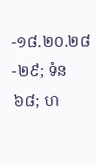-១៨.២០.២៨-២៩; ទំន ៦៨; ហ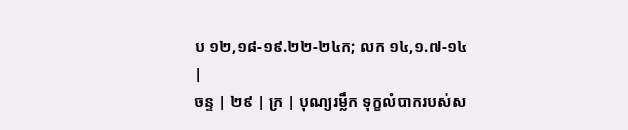ប ១២,១៨-១៩.២២-២៤ក; លក ១៤,១.៧-១៤ |
ចន្ទ | ២៩ | ក្រ | បុណ្យរម្លឹក ទុក្ខលំបាករបស់ស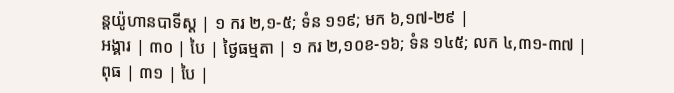ន្តយ៉ូហានបាទីស្ដ | ១ ករ ២,១-៥; ទំន ១១៩; មក ៦,១៧-២៩ |
អង្គារ | ៣០ | បៃ | ថ្ងៃធម្មតា | ១ ករ ២,១០ខ-១៦; ទំន ១៤៥; លក ៤,៣១-៣៧ |
ពុធ | ៣១ | បៃ |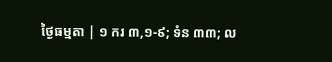ថ្ងៃធម្មតា | ១ ករ ៣,១-៩; ទំន ៣៣; ល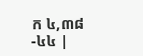ក ៤,៣៨-៤៤ |